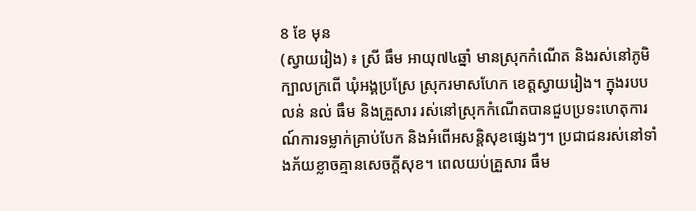8 ខែ មុន
(ស្វាយរៀង) ៖ ស្រី ធឹម អាយុ៧៤ឆ្នាំ មានស្រុកកំណើត និងរស់នៅភូមិក្បាលក្រពើ ឃុំអង្គប្រស្រែ ស្រុករមាសហែក ខេត្តស្វាយរៀង។ ក្នុងរបប លន់ នល់ ធឹម និងគ្រួសារ រស់នៅស្រុកកំណើតបានជួបប្រទះហេតុការណ៍ការទម្លាក់គ្រាប់បែក និងអំពើអសន្តិសុខផ្សេងៗ។ ប្រជាជនរស់នៅទាំងភ័យខ្លាចគ្មានសេចក្តីសុខ។ ពេលយប់គ្រួសារ ធឹម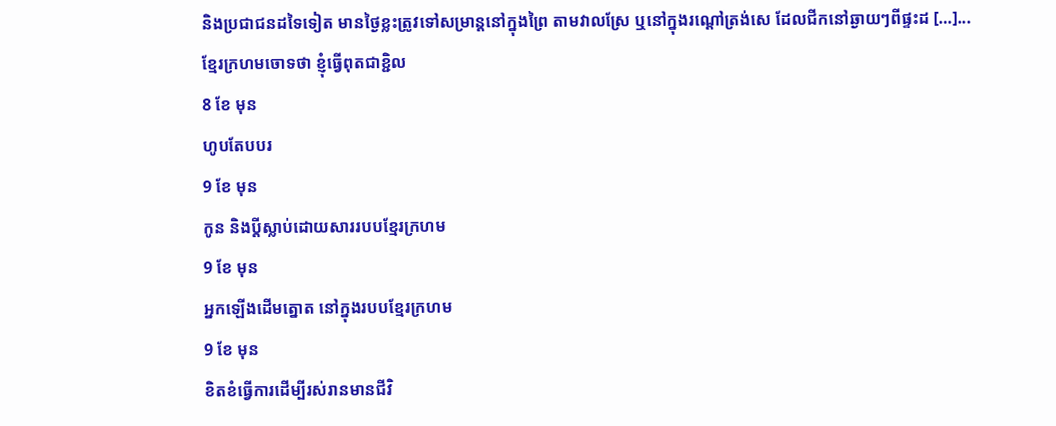និងប្រជាជនដទៃទៀត មានថ្ងៃខ្លះត្រូវទៅសម្រាន្តនៅក្នុងព្រៃ តាមវាលស្រែ ឬនៅក្នុងរណ្តៅត្រង់សេ ដែលជីកនៅឆ្ងាយៗពីផ្ទះដ […]...
ខ្មែរក្រហមចោទថា ខ្ញុំធ្វើពុតជាខ្ជិល
8 ខែ មុន
ហូបតែបបរ
9 ខែ មុន
កូន និងប្តីស្លាប់ដោយសាររបបខ្មែរក្រហម
9 ខែ មុន
អ្នកឡើងដើមត្នោត នៅក្នុងរបបខ្មែរក្រហម
9 ខែ មុន
ខិតខំធ្វើការដើម្បីរស់រានមានជីវិ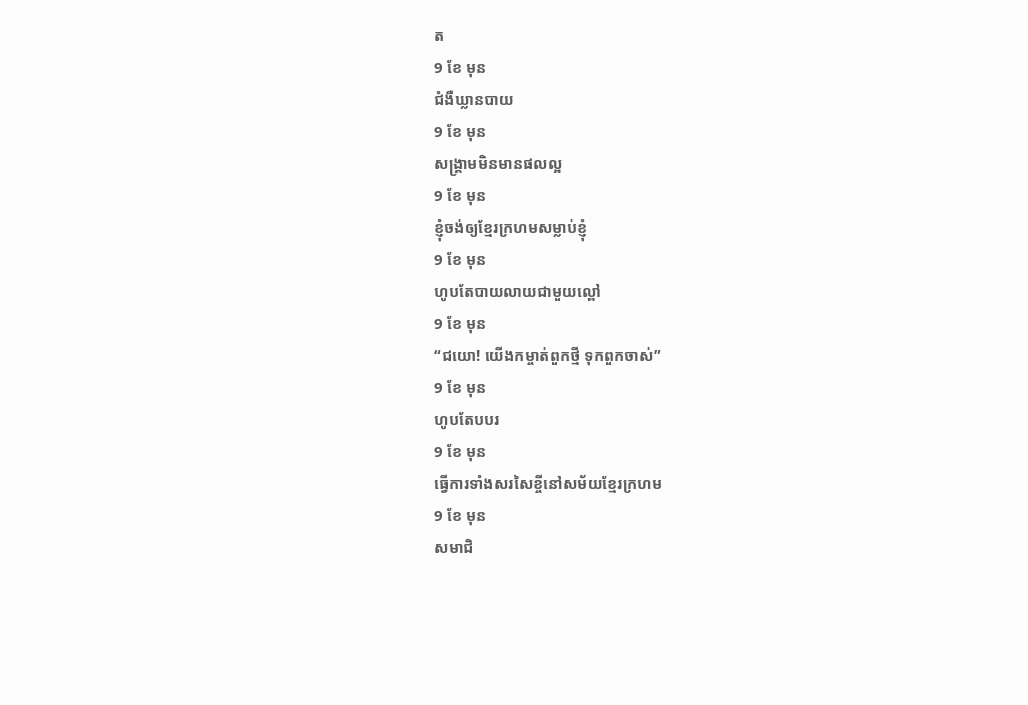ត
9 ខែ មុន
ជំងឺឃ្លានបាយ
9 ខែ មុន
សង្រ្គាមមិនមានផលល្អ
9 ខែ មុន
ខ្ញុំចង់ឲ្យខ្មែរក្រហមសម្លាប់ខ្ញុំ
9 ខែ មុន
ហូបតែបាយលាយជាមួយល្ពៅ
9 ខែ មុន
“ជយោ! យើងកម្ចាត់ពួកថ្មី ទុកពួកចាស់”
9 ខែ មុន
ហូបតែបបរ
9 ខែ មុន
ធ្វើការទាំងសរសៃខ្ចីនៅសម័យខ្មែរក្រហម
9 ខែ មុន
សមាជិ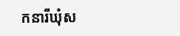កនារីឃុំស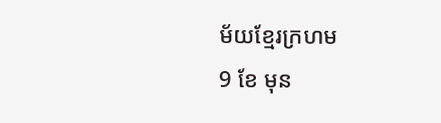ម័យខ្មែរក្រហម
9 ខែ មុន